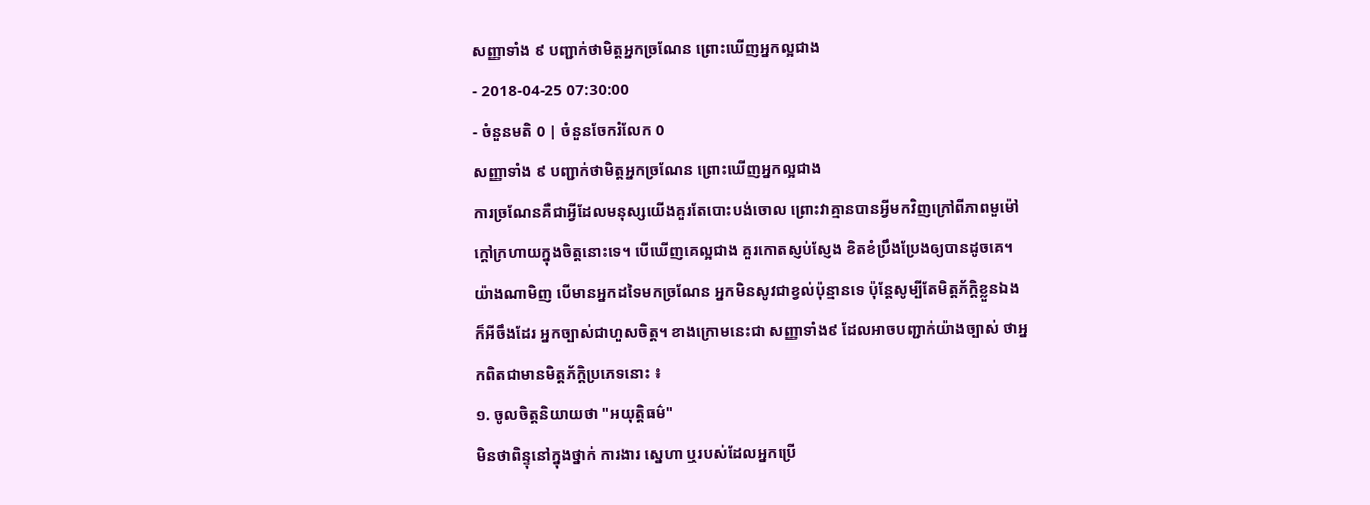សញ្ញាទាំង ៩ បញ្ជាក់ថាមិត្តអ្នកច្រណែន ព្រោះឃើញអ្នកល្អជាង
- 2018-04-25 07:30:00
- ចំនួនមតិ 0 | ចំនួនចែករំលែក 0
សញ្ញាទាំង ៩ បញ្ជាក់ថាមិត្តអ្នកច្រណែន ព្រោះឃើញអ្នកល្អជាង
ការច្រណែនគឺជាអ្វីដែលមនុស្សយើងគួរតែបោះបង់ចោល ព្រោះវាគ្មានបានអ្វីមកវិញក្រៅពីភាពមួម៉ៅក្តៅក្រហាយក្នុងចិត្តនោះទេ។ បើឃើញគេល្អជាង គួរកោតស្ញប់ស្ញែង ខិតខំប្រឹងប្រែងឲ្យបានដូចគេ។ យ៉ាងណាមិញ បើមានអ្នកដទៃមកច្រណែន អ្នកមិនសូវជាខ្វល់ប៉ុន្មានទេ ប៉ុន្តែសូម្បីតែមិត្តភ័ក្ដិខ្លួនឯងក៏អីចឹងដែរ អ្នកច្បាស់ជាហួសចិត្ត។ ខាងក្រោមនេះជា សញ្ញាទាំង៩ ដែលអាចបញ្ជាក់យ៉ាងច្បាស់ ថាអ្នកពិតជាមានមិត្តភ័ក្ដិប្រភេទនោះ ៖
១. ចូលចិត្តនិយាយថា "អយុត្តិធម៌"
មិនថាពិន្ទុនៅក្នុងថ្នាក់ ការងារ ស្នេហា ឬរបស់ដែលអ្នកប្រើ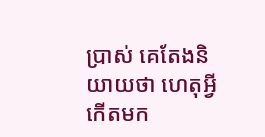ប្រាស់ គេតែងនិយាយថា ហេតុអ្វីកើតមក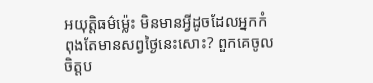អយុត្តិធម៌ម្ល៉េះ មិនមានអ្វីដូចដែលអ្នកកំពុងតែមានសព្វថ្ងៃនេះសោះ? ពួកគេចូលចិត្តប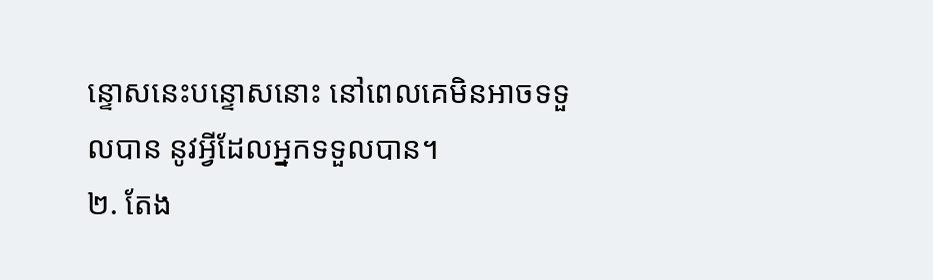ន្ទោសនេះបន្ទោសនោះ នៅពេលគេមិនអាចទទួលបាន នូវអ្វីដែលអ្នកទទួលបាន។
២. តែង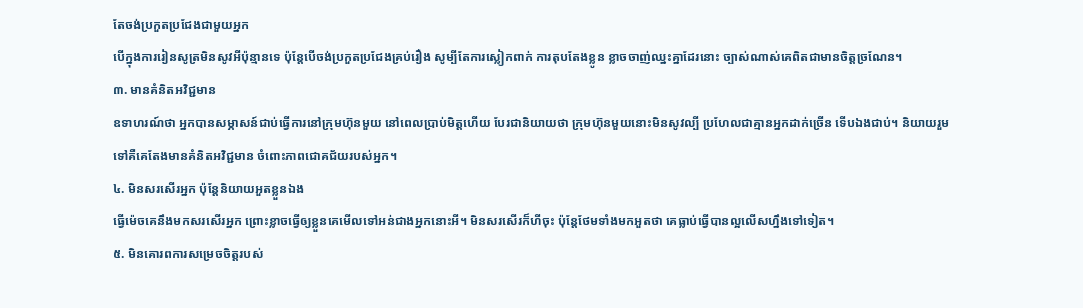តែចង់ប្រកួតប្រជែងជាមួយអ្នក
បើក្នុងការរៀនសូត្រមិនសូវអីប៉ុន្មានទេ ប៉ុន្តែបើចង់ប្រកួតប្រជែងគ្រប់រឿង សូម្បីតែការស្លៀកពាក់ ការតុបតែងខ្លូន ខ្លាចចាញ់ឈ្នះគ្នាដែរនោះ ច្បាស់ណាស់គេពិតជាមានចិត្តច្រណែន។
៣. មានគំនិតអវិជ្ជមាន
ឧទាហរណ៍ថា អ្នកបានសម្ភាសន៍ជាប់ធ្វើការនៅក្រុមហ៊ុនមួយ នៅពេលប្រាប់មិត្តហើយ បែរជានិយាយថា ក្រុមហ៊ុនមួយនោះមិនសូវល្បី ប្រហែលជាគ្មានអ្នកដាក់ច្រើន ទើបឯងជាប់។ និយាយរួមទៅគឺគេតែងមានគំនិតអវិជ្ជមាន ចំពោះភាពជោគជ័យរបស់អ្នក។
៤. មិនសរសើរអ្នក ប៉ុន្តែនិយាយអួតខ្លួនឯង
ធ្វើម៉េចគេនឹងមកសរសើរអ្នក ព្រោះខ្លាចធ្វើឲ្យខ្លួនគេមើលទៅអន់ជាងអ្នកនោះអី។ មិនសរសើរក៏ហីចុះ ប៉ុន្តែថែមទាំងមកអួតថា គេធ្លាប់ធ្វើបានល្អលើសហ្នឹងទៅទៀត។
៥. មិនគោរពការសម្រេចចិត្តរបស់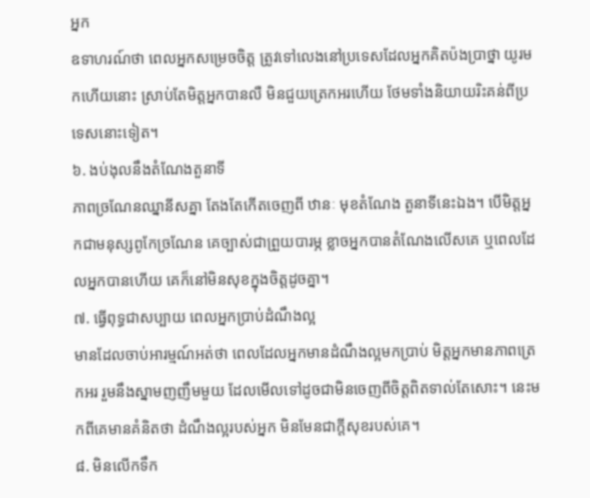អ្នក
ឧទាហរណ៍ថា ពេលអ្នកសម្រេចចិត្ត ត្រូវទៅលេងនៅប្រទេសដែលអ្នកគិតប៉ងប្រាថ្នា យូរមកហើយនោះ ស្រាប់តែមិត្តអ្នកបានលឺ មិនជួយត្រេកអរហើយ ថែមទាំងនិយាយរិះគន់ពីប្រទេសនោះទៀត។
៦. ងប់ងុលនឹងតំណែងតួនាទី
ភាពច្រណែនឈ្នានីសគ្នា តែងតែកើតចេញពី ឋានៈ មុខតំណែង តួនាទីនេះឯង។ បើមិត្តអ្នកជាមនុស្សពូកែច្រណែន គេច្បាស់ជាព្រួយបារម្ភ ខ្លាចអ្នកបានតំណែងលើសគេ ឬពេលដែលអ្នកបានហើយ គេក៏នៅមិនសុខក្នុងចិត្តដូចគ្នា។
៧. ធ្វើពុទ្ធជាសប្បាយ ពេលអ្នកប្រាប់ដំណឹងល្អ
មានដែលចាប់អារម្មណ៍អត់ថា ពេលដែលអ្នកមានដំណឹងល្អមកប្រាប់ មិត្តអ្នកមានភាពត្រេកអរ រួមនឹងស្នាមញញឹមមួយ ដែលមើលទៅដូចជាមិនចេញពីចិត្តពិតទាល់តែសោះ។ នេះមកពីគេមានគំនិតថា ដំណឹងល្អរបស់អ្នក មិនមែនជាក្តីសុខរបស់គេ។
៨. មិនលើកទឹក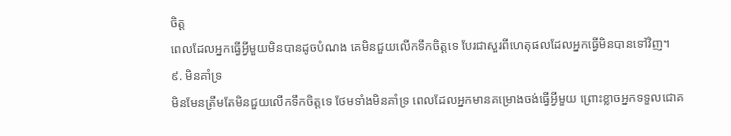ចិត្ត
ពេលដែលអ្នកធ្វើអ្វីមួយមិនបានដូចបំណង គេមិនជួយលើកទឹកចិត្តទេ បែរជាសួរពីហេតុផលដែលអ្នកធ្វើមិនបានទៅវិញ។
៩. មិនគាំទ្រ
មិនមែនត្រឹមតែមិនជួយលើកទឹកចិត្តទេ ថែមទាំងមិនគាំទ្រ ពេលដែលអ្នកមានគម្រោងចង់ធ្វើអ្វីមួយ ព្រោះខ្លាចអ្នកទទួលជោគ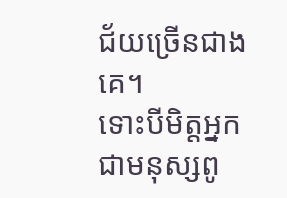ជ័យច្រើនជាងគេ។
ទោះបីមិត្តអ្នក ជាមនុស្សពូ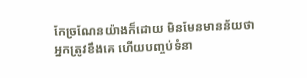កែច្រណែនយ៉ាងក៏ដោយ មិនមែនមានន័យថាអ្នកត្រូវខឹងគេ ហើយបញ្ចប់ទំនា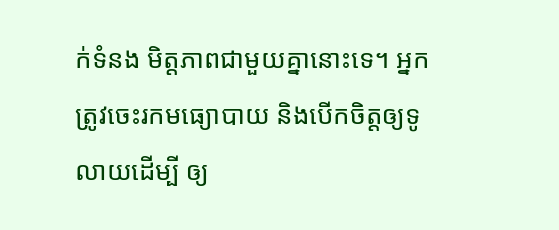ក់ទំនង មិត្តភាពជាមួយគ្នានោះទេ។ អ្នកត្រូវចេះរកមធ្យោបាយ និងបើកចិត្តឲ្យទូលាយដើម្បី ឲ្យ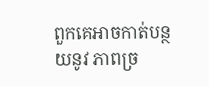ពួកគេអាចកាត់បន្ថយនូវ ភាពច្រ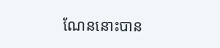ណែននោះបាន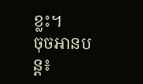ខ្លះ។
ចុចអានបន្ត៖